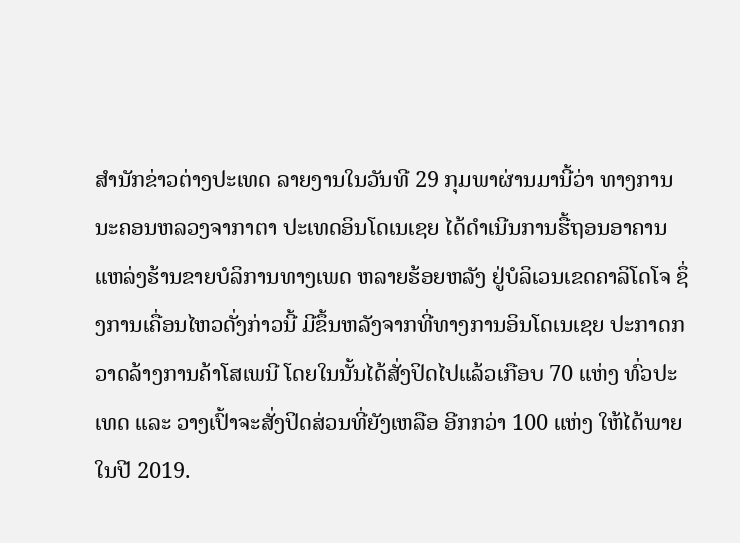ສຳນັກຂ່າວຕ່າງປະເທດ ລາຍງານໃນວັນທີ 29 ກຸມພາຜ່ານມານີ້ວ່າ ທາງການນະຄອນຫລວງຈາກາຕາ ປະເທດອິນໂດເນເຊຍ ໄດ້ດຳເນີນການຮື້ຖອນອາຄານ ແຫລ່ງຮ້ານຂາຍບໍລິການທາງເພດ ຫລາຍຮ້ອຍຫລັງ ຢູ່ບໍລິເວນເຂດຄາລິໂດໂຈ ຊຶ່ງການເຄື່ອນໄຫວດັ່ງກ່າວນີ້ ມີຂຶ້ນຫລັງຈາກທີ່ທາງການອິນໂດເນເຊຍ ປະກາດກວາດລ້າງການຄ້າໂສເພນີ ໂດຍໃນນັ້ນໄດ້ສັ່ງປິດໄປແລ້ວເກືອບ 70 ແຫ່ງ ທົ່ວປະເທດ ແລະ ວາງເປົ້າຈະສັ່ງປິດສ່ວນທີ່ຍັງເຫລືອ ອີກກວ່າ 100 ແຫ່ງ ໃຫ້ໄດ້ພາຍໃນປີ 2019.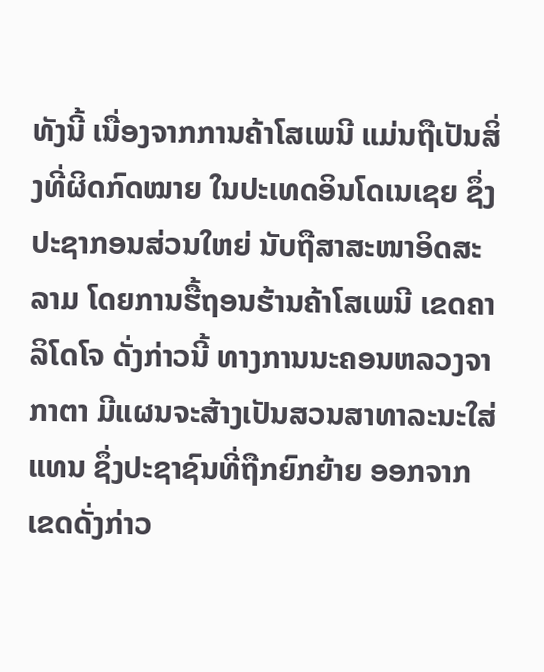ທັງນີ້ ເນື່ອງຈາກການຄ້າໂສເພນີ ແມ່ນຖືເປັນສິ່ງທີ່ຜິດກົດໝາຍ ໃນປະເທດອິນໂດເນເຊຍ ຊຶ່ງປະຊາກອນສ່ວນໃຫຍ່ ນັບຖືສາສະໜາອິດສະລາມ ໂດຍການຮື້ຖອນຮ້ານຄ້າໂສເພນີ ເຂດຄາລິໂດໂຈ ດັ່ງກ່າວນີ້ ທາງການນະຄອນຫລວງຈາກາຕາ ມີແຜນຈະສ້າງເປັນສວນສາທາລະນະໃສ່ແທນ ຊຶ່ງປະຊາຊົນທີ່ຖືກຍົກຍ້າຍ ອອກຈາກເຂດດັ່ງກ່າວ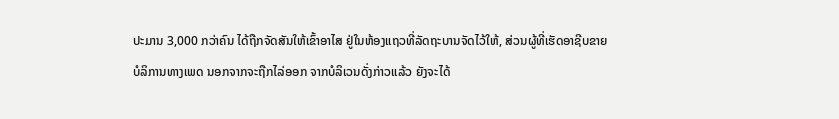ປະມານ 3,000 ກວ່າຄົນ ໄດ້ຖືກຈັດສັນໃຫ້ເຂົ້າອາໄສ ຢູ່ໃນຫ້ອງແຖວທີ່ລັດຖະບານຈັດໄວ້ໃຫ້, ສ່ວນຜູ້ທີ່ເຮັດອາຊີບຂາຍບໍລິການທາງເພດ ນອກຈາກຈະຖືກໄລ່ອອກ ຈາກບໍລິເວນດັ່ງກ່າວແລ້ວ ຍັງຈະໄດ້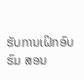ຮັບການເຝິກອົບຮົມ ສອນ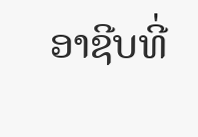ອາຊີບທີ່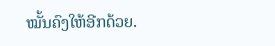ໝັ້ນຄົງໃຫ້ອີກດ້ວຍ.